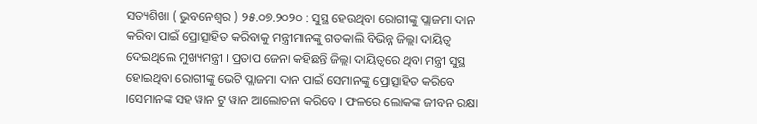ସତ୍ୟଶିଖା ( ଭୁବନେଶ୍ୱର ) ୨୫.୦୭.୨୦୨୦ : ସୁସ୍ଥ ହେଉଥିବା ରୋଗୀଙ୍କୁ ପ୍ଲାଜମା ଦାନ କରିବା ପାଇଁ ପ୍ରୋତ୍ସାହିତ କରିବାକୁ ମନ୍ତ୍ରୀମାନଙ୍କୁ ଗତକାଲି ବିଭିନ୍ନ ଜିଲ୍ଲା ଦାୟିତ୍ୱ ଦେଇଥିଲେ ମୁଖ୍ୟମନ୍ତ୍ରୀ । ପ୍ରତାପ ଜେନା କହିଛନ୍ତି ଜିଲ୍ଲା ଦାୟିତ୍ୱରେ ଥିବା ମନ୍ତ୍ରୀ ସୁସ୍ଥ ହୋଇଥିବା ରୋଗୀଙ୍କୁ ଭେଟି ପ୍ଲାଜମା ଦାନ ପାଇଁ ସେମାନଙ୍କୁ ପ୍ରୋତ୍ସାହିତ କରିବେ ।ସେମାନଙ୍କ ସହ ୱାନ ଟୁ ୱାନ ଆଲୋଚନା କରିବେ । ଫଳରେ ଲୋକଙ୍କ ଜୀବନ ରକ୍ଷା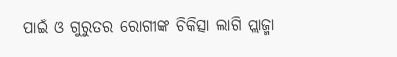ପାଇଁ ଓ ଗୁରୁତର ରୋଗୀଙ୍କ ଚିକିତ୍ସା ଲାଗି ପ୍ଲାଜ୍ମା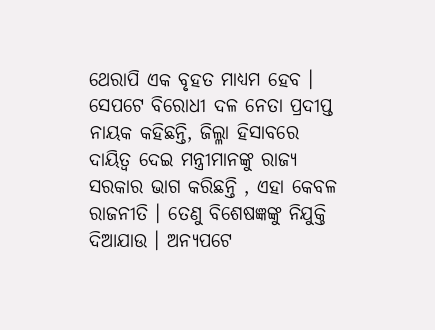ଥେରାପି ଏକ ବୃହତ ମାଧ୍ୟମ ହେବ ।
ସେପଟେ ବିରୋଧୀ ଦଳ ନେତା ପ୍ରଦୀପ୍ତ ନାୟକ କହିଛନ୍ତି, ଜିଲ୍ଳା ହିସାବରେ ଦାୟିତ୍ୱ ଦେଇ ମନ୍ତ୍ରୀମାନଙ୍କୁ ରାଜ୍ୟ ସରକାର ଭାଗ କରିଛନ୍ତି , ଏହା କେବଳ ରାଜନୀତି । ତେଣୁ ବିଶେଷଜ୍ଞଙ୍କୁ ନିଯୁକ୍ତି ଦିଆଯାଉ । ଅନ୍ୟପଟେ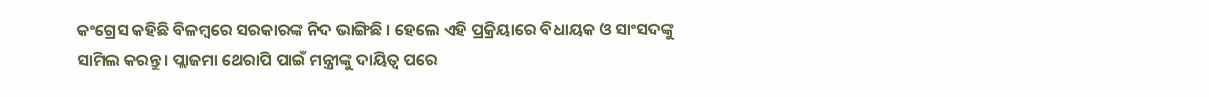କଂଗ୍ରେସ କହିଛି ବିଳମ୍ବରେ ସରକାରଙ୍କ ନିଦ ଭାଙ୍ଗିଛି । ହେଲେ ଏହି ପ୍ରକ୍ରିୟାରେ ବିଧାୟକ ଓ ସାଂସଦଙ୍କୁ ସାମିଲ କରନ୍ତୁ । ପ୍ଲାଜମା ଥେରାପି ପାଇଁ ମନ୍ତ୍ରୀଙ୍କୁ ଦାୟିତ୍ୱ ପରେ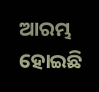ଆରମ୍ଭ ହୋଇଛି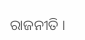ରାଜନୀତି ।